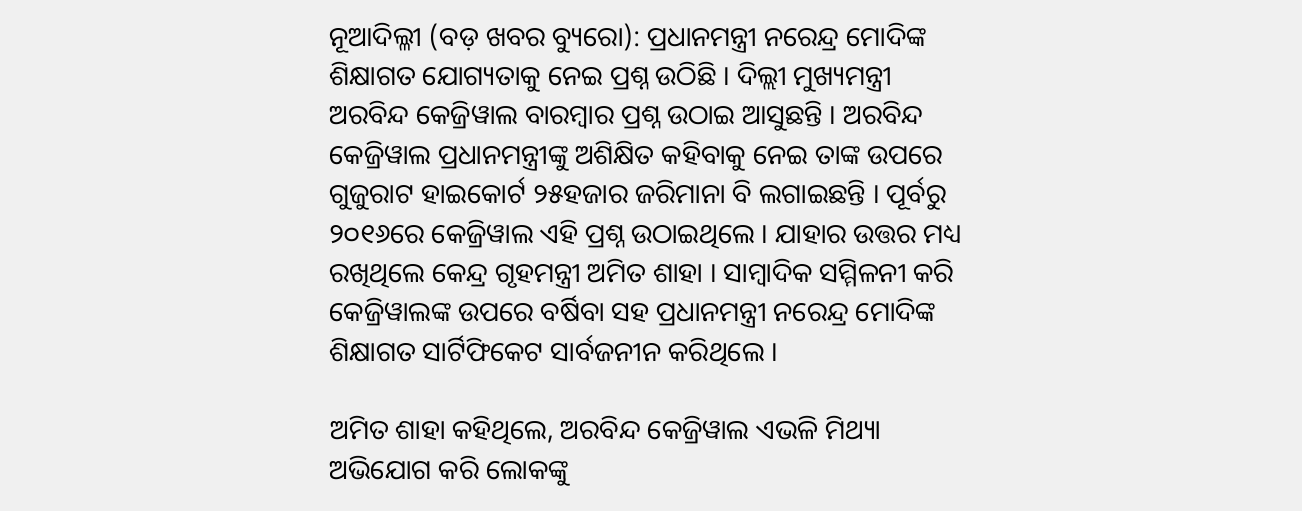ନୂଆଦିଲ୍ଳୀ (ବଡ଼ ଖବର ବ୍ୟୁରୋ): ପ୍ରଧାନମନ୍ତ୍ରୀ ନରେନ୍ଦ୍ର ମୋଦିଙ୍କ ଶିକ୍ଷାଗତ ଯୋଗ୍ୟତାକୁ ନେଇ ପ୍ରଶ୍ନ ଉଠିଛି । ଦିଲ୍ଲୀ ମୁଖ୍ୟମନ୍ତ୍ରୀ ଅରବିନ୍ଦ କେଜ୍ରିୱାଲ ବାରମ୍ବାର ପ୍ରଶ୍ନ ଉଠାଇ ଆସୁଛନ୍ତି । ଅରବିନ୍ଦ କେଜ୍ରିୱାଲ ପ୍ରଧାନମନ୍ତ୍ରୀଙ୍କୁ ଅଶିକ୍ଷିତ କହିବାକୁ ନେଇ ତାଙ୍କ ଉପରେ ଗୁଜୁରାଟ ହାଇକୋର୍ଟ ୨୫ହଜାର ଜରିମାନା ବି ଲଗାଇଛନ୍ତି । ପୂର୍ବରୁ ୨୦୧୬ରେ କେଜ୍ରିୱାଲ ଏହି ପ୍ରଶ୍ନ ଉଠାଇଥିଲେ । ଯାହାର ଉତ୍ତର ମଧ୍ୟ ରଖିଥିଲେ କେନ୍ଦ୍ର ଗୃହମନ୍ତ୍ରୀ ଅମିତ ଶାହା । ସାମ୍ବାଦିକ ସମ୍ମିଳନୀ କରି କେଜ୍ରିୱାଲଙ୍କ ଉପରେ ବର୍ଷିବା ସହ ପ୍ରଧାନମନ୍ତ୍ରୀ ନରେନ୍ଦ୍ର ମୋଦିଙ୍କ ଶିକ୍ଷାଗତ ସାର୍ଟିଫିକେଟ ସାର୍ବଜନୀନ କରିଥିଲେ ।

ଅମିତ ଶାହା କହିଥିଲେ, ଅରବିନ୍ଦ କେଜ୍ରିୱାଲ ଏଭଳି ମିଥ୍ୟା ଅଭିଯୋଗ କରି ଲୋକଙ୍କୁ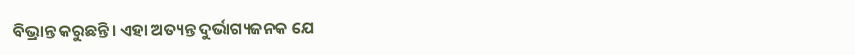ବିଭ୍ରାନ୍ତ କରୁଛନ୍ତି। ଏହା ଅତ୍ୟନ୍ତ ଦୁର୍ଭାଗ୍ୟଜନକ ଯେ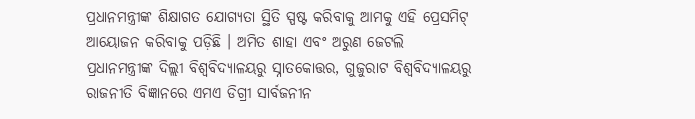ପ୍ରଧାନମନ୍ତ୍ରୀଙ୍କ ଶିକ୍ଷାଗତ ଯୋଗ୍ୟତା ସ୍ଥିତି ସ୍ପଷ୍ଟ କରିବାକୁ ଆମକୁ ଏହି ପ୍ରେସମିଟ୍ ଆୟୋଜନ କରିବାକୁ ପଡ଼ିଛି । ଅମିତ ଶାହା ଏବଂ ଅରୁଣ ଜେଟଲି ପ୍ରଧାନମନ୍ତ୍ରୀଙ୍କ ଦିଲ୍ଲୀ ବିଶ୍ୱବିଦ୍ୟାଳୟରୁ ସ୍ନାତକୋତ୍ତର, ଗୁଜୁରାଟ ବିଶ୍ୱବିଦ୍ୟାଳୟରୁ ରାଜନୀତି ବିଜ୍ଞାନରେ ଏମଏ ଡିଗ୍ରୀ ସାର୍ବଜନୀନ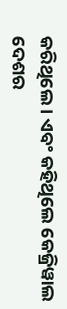କରିଥିଲେ । ଏବଂ କହିଥିଲେ କେଜ୍ରିୱାଲ ଦେଶର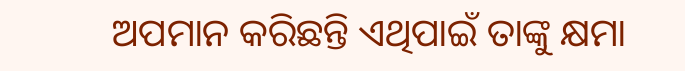ଅପମାନ କରିଛନ୍ତି ଏଥିପାଇଁ ତାଙ୍କୁ କ୍ଷମା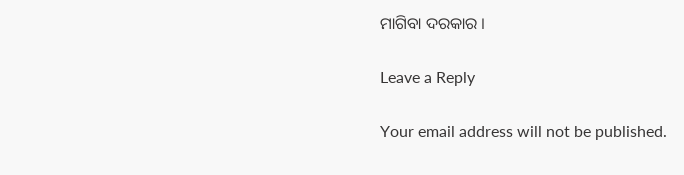ମାଗିବା ଦରକାର ।

Leave a Reply

Your email address will not be published.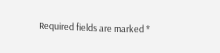Required fields are marked *